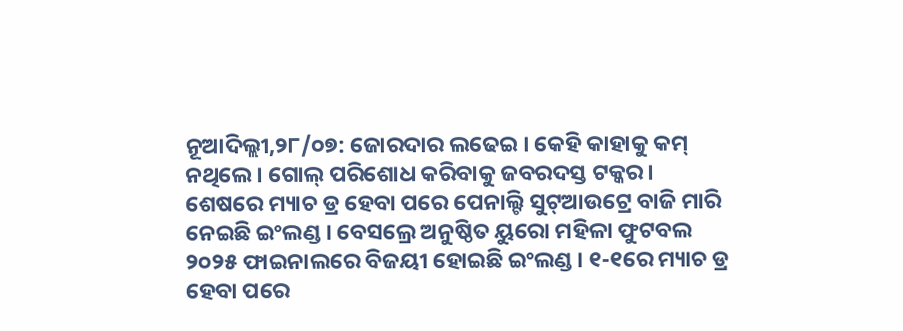ନୂଆଦିଲ୍ଲୀ,୨୮/୦୭: ଜୋରଦାର ଲଢେଇ । କେହି କାହାକୁ କମ୍ ନଥିଲେ । ଗୋଲ୍ ପରିଶୋଧ କରିବାକୁ ଜବରଦସ୍ତ ଟକ୍କର । ଶେଷରେ ମ୍ୟାଚ ଡ୍ର ହେବା ପରେ ପେନାଲ୍ଟି ସୁଟ୍ଆଉଟ୍ରେ ବାଜି ମାରି ନେଇଛି ଇଂଲଣ୍ଡ । ବେସଲ୍ରେ ଅନୁଷ୍ଠିତ ୟୁରୋ ମହିଳା ଫୁଟବଲ ୨୦୨୫ ଫାଇନାଲରେ ବିଜୟୀ ହୋଇଛି ଇଂଲଣ୍ଡ । ୧-୧ରେ ମ୍ୟାଚ ଡ୍ର ହେବା ପରେ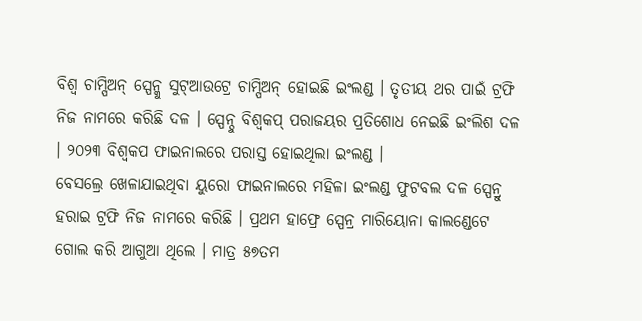ବିଶ୍ୱ ଚାମ୍ପିଅନ୍ ସ୍ପେନ୍କୁ ସୁଟ୍ଆଉଟ୍ରେ ଚାମ୍ପିଅନ୍ ହୋଇଛି ଇଂଲଣ୍ଡ । ତୃତୀୟ ଥର ପାଇଁ ଟ୍ରଫି ନିଜ ନାମରେ କରିଛି ଦଳ । ସ୍ପେନ୍ଠୁ ବିଶ୍ୱକପ୍ ପରାଜୟର ପ୍ରତିଶୋଧ ନେଇଛି ଇଂଲିଶ ଦଳ । ୨୦୨୩ ବିଶ୍ୱକପ ଫାଇନାଲରେ ପରାସ୍ତ ହୋଇଥିଲା ଇଂଲଣ୍ଡ ।
ବେସଲ୍ରେ ଖେଳାଯାଇଥିବା ୟୁରୋ ଫାଇନାଲରେ ମହିଳା ଇଂଲଣ୍ଡ ଫୁଟବଲ ଦଳ ସ୍ପେନ୍ରୁ ହରାଇ ଟ୍ରଫି ନିଜ ନାମରେ କରିଛି । ପ୍ରଥମ ହାଫ୍ରେ ସ୍ପେନ୍ର ମାରିୟୋନା କାଲଣ୍ଡେଟେ ଗୋଲ କରି ଆଗୁଆ ଥିଲେ । ମାତ୍ର ୫୭ତମ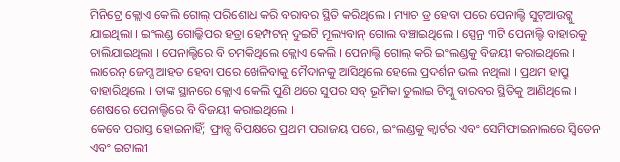ମିନିଟ୍ରେ କ୍ଲୋଏ କେଲି ଗୋଲ୍ ପରିଶୋଧ କରି ବରାବର ସ୍ଥିତି କରିଥିଲେ । ମ୍ୟାଚ ଡ୍ର ହେବା ପରେ ପେନାଲ୍ଟି ସୁଟ୍ଆଉଟ୍କୁ ଯାଇଥିଲା । ଇଂଲଣ୍ଡ ଗୋଲ୍କିପର ହତ୍ରା ହେମ୍ପଟନ୍ ଦୁଇଟି ମୂଲ୍ୟବାନ୍ ଗୋଲ ବଞ୍ଚାଇଥିଲେ । ସ୍ପେନ୍ର ୩ଟି ପେନାଲ୍ଟି ବାହାରକୁ ଚାଲିଯାଇଥିଲା । ପେନାଲ୍ଟିରେ ବି ଚମକିଥିଲେ କ୍ଲୋଏ କେଲି । ପେନାଲ୍ଟି ଗୋଲ୍ କରି ଇଂଲଣ୍ଡକୁ ବିଜୟୀ କରାଇଥିଲେ । ଲାରେନ୍ ଜେମ୍ସ ଆହତ ହେବା ପରେ ଖେଳିବାକୁ ମୈଦାନକୁ ଆସିଥିଲେ ହେଲେ ପ୍ରଦର୍ଶନ ଭଲ ନଥିଲା । ପ୍ରଥମ ହାପ୍ରୁ ବାହାରିଥିଲେ । ତାଙ୍କ ସ୍ଥାନରେ କ୍ଲୋଏ କେଲି ପୁଣି ଥରେ ସୁପର ସବ୍ ଭୂମିକା ତୁଲାଇ ଟିମ୍କୁ ବାରବର ସ୍ଥିତିକୁ ଆଣିଥିଲେ । ଶେଷରେ ପେନାଲ୍ଟିରେ ବି ବିଜୟୀ କରାଇଥିଲେ ।
କେବେ ପରାସ୍ତ ହୋଇନାହିଁ; ଫ୍ରାନ୍ସ ବିପକ୍ଷରେ ପ୍ରଥମ ପରାଜୟ ପରେ, ଇଂଲଣ୍ଡକୁ କ୍ୱାର୍ଟର ଏବଂ ସେମିଫାଇନାଲରେ ସ୍ୱିଡେନ ଏବଂ ଇଟାଲୀ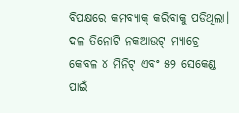ବିପକ୍ଷରେ କମବ୍ୟାକ୍ କରିବାକୁ ପଡିଥିଲା। ଦଳ ତିନୋଟି ନକଆଉଟ୍ ମ୍ୟାଚ୍ରେ କେବଳ ୪ ମିନିଟ୍ ଏବଂ ୫୨ ସେକେଣ୍ଡ ପାଇଁ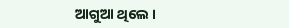ଆଗୁଆ ଥିଲେ ।